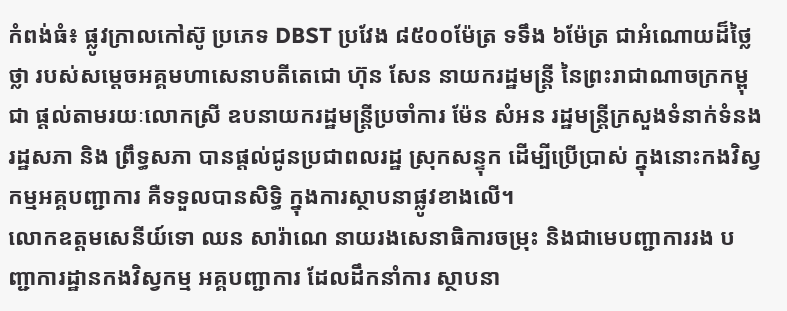កំពង់ធំ៖ ផ្លូវក្រាលកៅស៊ូ ប្រភេទ DBST ប្រវែង ៨៥០០ម៉ែត្រ ទទឹង ៦ម៉ែត្រ ជាអំណោយដ៏ថ្លៃថ្លា របស់សម្តេចអគ្គមហាសេនាបតីតេជោ ហ៊ុន សែន នាយករដ្ឋមន្រ្តី នៃព្រះរាជាណាចក្រកម្ពុជា ផ្តល់តាមរយៈលោកស្រី ឧបនាយករដ្ឋមន្រ្តីប្រចាំការ ម៉ែន សំអន រដ្ឋមន្រ្តីក្រសួងទំនាក់ទំនងរដ្ឋសភា និង ព្រឹទ្ធសភា បានផ្តល់ជូនប្រជាពលរដ្ឋ ស្រុកសន្ទុក ដើម្បីប្រើប្រាស់ ក្នុងនោះកងវិស្វកម្មអគ្គបញ្ជាការ គឺទទួលបានសិទ្ធិ ក្នុងការស្ថាបនាផ្លូវខាងលើ។
លោកឧត្តមសេនីយ៍ទោ ឈន សារ៉ាណេ នាយរងសេនាធិការចម្រុះ និងជាមេបញ្ជាការរង បញ្ជាការដ្ឋានកងវិស្វកម្ម អគ្គបញ្ជាការ ដែលដឹកនាំការ ស្ថាបនា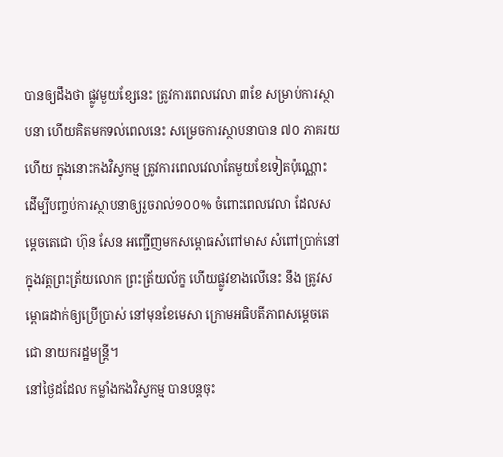បានឲ្យដឹងថា ផ្លូវមួយខ្សែនេះ ត្រូវការពេលវេលា ៣ខែ សម្រាប់ការស្ថាបនា ហើយគិតមកទល់ពេលនេះ សម្រេចការស្ថាបនាបាន ៧០ ភាគរយហើយ ក្នុងនោះកងវិស្វកម្ម ត្រូវការពេលវេលាតែមួយខែទៀតប៉ុណ្ណោះ ដើម្បីបញ្ចប់ការស្ថាបនាឲ្យរួចរាល់១០០% ចំពោះពេលវេលា ដែលសម្តេចតេជោ ហ៊ុន សែន អញ្ជើញមកសម្ពោធសំពៅមាស សំពៅប្រាក់នៅក្នុងវត្តព្រះត្រ័យលោក ព្រះត្រ័យល័ក្ខ ហើយផ្លូវខាងលើនេះ នឹង ត្រូវសម្ពោធដាក់ឲ្យប្រើប្រាស់ នៅមុនខែមេសា ក្រោមអធិបតីភាពសម្តេចតេជោ នាយករដ្ឋមន្រ្តី។
នៅថ្ងៃដដែល កម្លាំងកងវិស្វកម្ម បានបន្តចុះ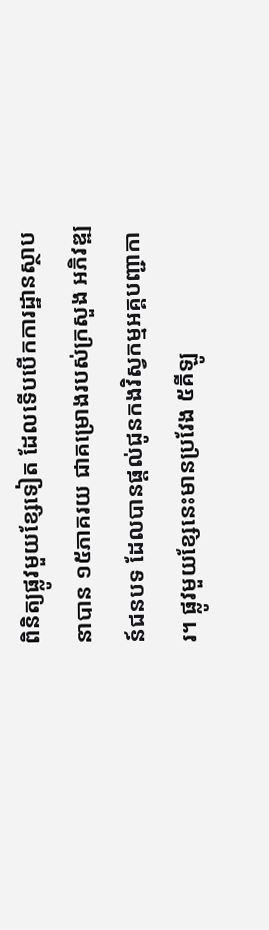ពិនិត្យផ្លូវមួយខ្សែទៀត ដែលទើបបើកការដ្ឋានស្ថាបនាបាន ១៥ភាគរយ ជាគម្រោងរបស់ក្រសួង អភិវឌ្ឍន៍ជនបទ ដែលបានផ្តល់ជូនកងវិស្វកម្មអគ្គបញ្ជាការ។ ផ្លូវមួយខ្សែនេះមានប្រវែង ៥គីឡូ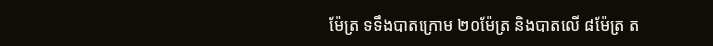ម៉ែត្រ ទទឹងបាតក្រោម ២០ម៉ែត្រ និងបាតលើ ៨ម៉ែត្រ ត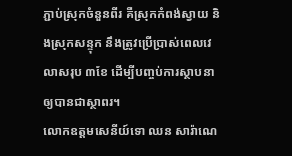ភ្ជាប់ស្រុកចំនួនពីរ គឺស្រុកកំពង់ស្វាយ និងស្រុកសន្ទុក នឹងត្រូវប្រើប្រាស់ពេលវេលាសរុប ៣ខែ ដើម្បីបញ្ចប់ការស្ថាបនា ឲ្យបានជាស្ថាពរ។
លោកឧត្តមសេនីយ៍ទោ ឈន សារ៉ាណេ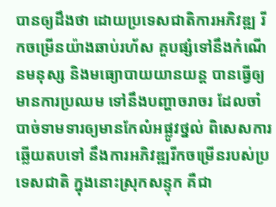បានឲ្យដឹងថា ដោយប្រទេសជាតិការអភិវឌ្ឍ រីកចម្រើនយ៉ាងឆាប់រហ័ស គួបផ្សំទៅនឹងកំណើនមនុស្ស និងមធ្យោបាយយានយន្ត បានធ្វើឲ្យមានការប្រឈម ទៅនឹងបញ្ហាចរាចរ ដែលចាំបាច់ទាមទារឲ្យមានកែលំអផ្លូវថ្នល់ ពិសេសការឆ្លើយតបទៅ នឹងការអភិវឌ្ឍរីកចម្រើនរបស់ប្រទេសជាតិ ក្នុងនោះស្រុកសន្ទុក គឺជា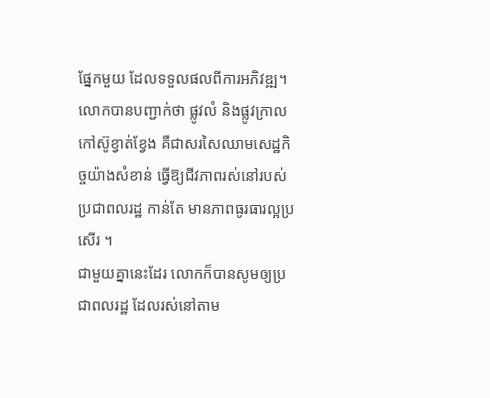ផ្នែកមួយ ដែលទទួលផលពីការអភិវឌ្ឍ។
លោកបានបញ្ជាក់ថា ផ្លូវលំ និងផ្លូវក្រាលកៅស៊ូខ្វាត់ខ្វែង គឺជាសរសៃឈាមសេដ្ឋកិច្ចយ៉ាងសំខាន់ ធ្វើឱ្យជីវភាពរស់នៅរបស់ប្រជាពលរដ្ឋ កាន់តែ មានភាពធូរធារល្អប្រសើរ ។
ជាមួយគ្នានេះដែរ លោកក៏បានសូមឲ្យប្រជាពលរដ្ឋ ដែលរស់នៅតាម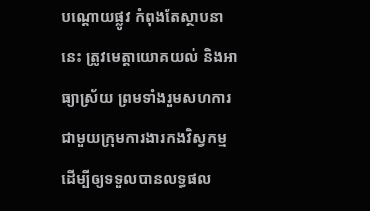បណ្ដោយផ្លូវ កំពុងតែស្ថាបនានេះ ត្រូវមេត្តាយោគយល់ និងអាធ្យាស្រ័យ ព្រមទាំងរួមសហការ ជាមួយក្រុមការងារកងវិស្វកម្ម ដើម្បីឲ្យទទួលបានលទ្ធផល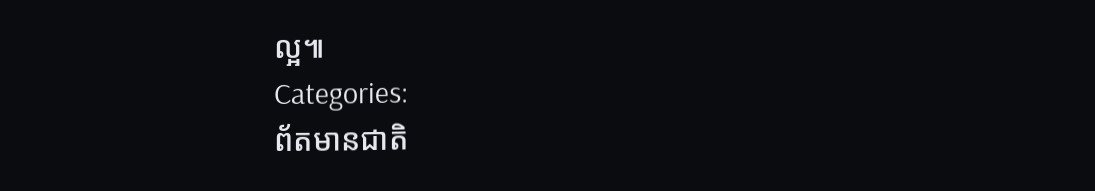ល្អ៕
Categories:
ព័តមានជាតិ